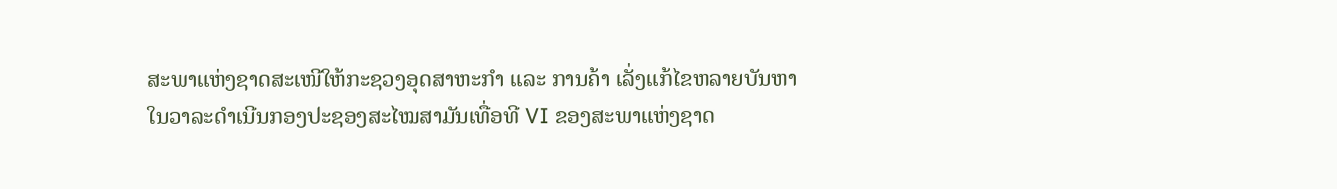ສະພາແຫ່ງຊາດສະເໜີໃຫ້ກະຊວງອຸດສາຫະກໍາ ແລະ ການຄ້າ ເລັ່ງແກ້ໄຂຫລາຍບັນຫາ
ໃນວາລະດໍາເນີນກອງປະຊອງສະໄໝສາມັນເທື່ອທີ VI ຂອງສະພາແຫ່ງຊາດ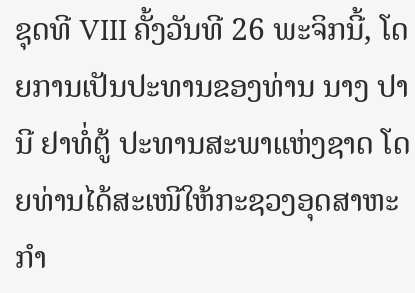ຊຸດທີ VIII ຄັ້ງວັນທີ 26 ພະຈິກນີ້, ໂດຍການເປັນປະທານຂອງທ່ານ ນາງ ປານີ ຢາທໍ່ຕູ້ ປະທານສະພາແຫ່ງຊາດ ໂດຍທ່ານໄດ້ສະເໜີໃຫ້ກະຊວງອຸດສາຫະກໍາ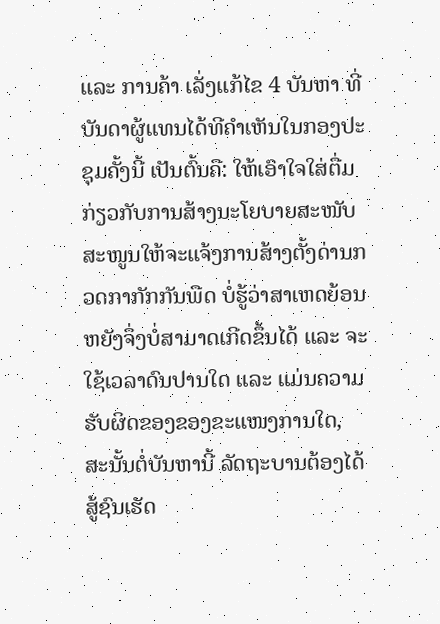ແລະ ການຄ້າ ເລັ່ງແກ້ໄຂ 4 ບັນຫາ ທີ່ບັນດາຜູ້ແທນໄດ້ທີຄໍາເຫັນໃນກອງປະຊຸມຄັ້ງນີ້ ເປັນຕົ້ນຄື: ໃຫ້ເອົາໃຈໃສ່ຕື່ມກ່ຽວກັບການສ້າງນະໂຍບາຍສະໜັບສະໜູນໃຫ້ຈະແຈ້ງການສ້າງຕັ້ງດ່ານກວດກາກັກກັນພືດ ບໍ່ຮູ້ວ່າສາເຫດຍ້ອນຫຍັງຈຶ່ງບໍ່ສາມາດເກີດຂຶ້ນໄດ້ ແລະ ຈະໃຊ້ເວລາດົນປານໃດ ແລະ ແມ່ນຄວາມຮັບຜິດຂອງຂອງຂະແໜງການໃດ, ສະນັ້ນຕໍ່ບັນຫານີ້ ລັດຖະບານຕ້ອງໄດ້ສູ້ຊົນເຮັດ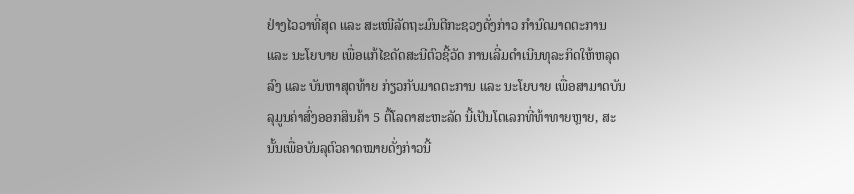ຢ່າງໄວວາທີ່ສຸດ ແລະ ສະເໜີລັດຖະມົນຕີກະຊວງດັ່ງກ່າວ ກໍານົດມາດຕະການ ແລະ ນະໂຍບາຍ ເພື່ອແກ້ໄຂດັດສະນີຕົວຊີ້ວັດ ການເລີ່ມດໍາເນີນທຸລະກິດໃຫ້ຫລຸດລົງ ແລະ ບັນຫາສຸດທ້າຍ ກ່ຽວກັບມາດຕະການ ແລະ ນະໂຍບາຍ ເພື່ອສາມາດບັນລຸມູນຄ່າສົ່ງອອກສິນຄ້າ 5 ຕື້ໂລດາສະຫະລັດ ນີ້ເປັນໂຕເລກທີ່ທ້າທາຍຫຼາຍ, ສະນັ້ນເພື່ອບັນລຸຕົວຄາດໝາຍດັ່ງກ່າວນີ້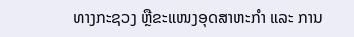ທາງກະຊວງ ຫຼືຂະແໜງອຸດສາຫະກໍາ ແລະ ການ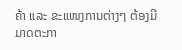ຄ້າ ແລະ ຂະແໜງການຕ່າງໆ ຕ້ອງມີມາດຕະກາ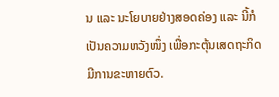ນ ແລະ ນະໂຍບາຍຢ່າງສອດຄ່ອງ ແລະ ນີ້ກໍເປັນຄວາມຫວັງໜຶ່ງ ເພື່ອກະຕຸ້ນເສດຖະກິດມີການຂະຫາຍຕົວ.